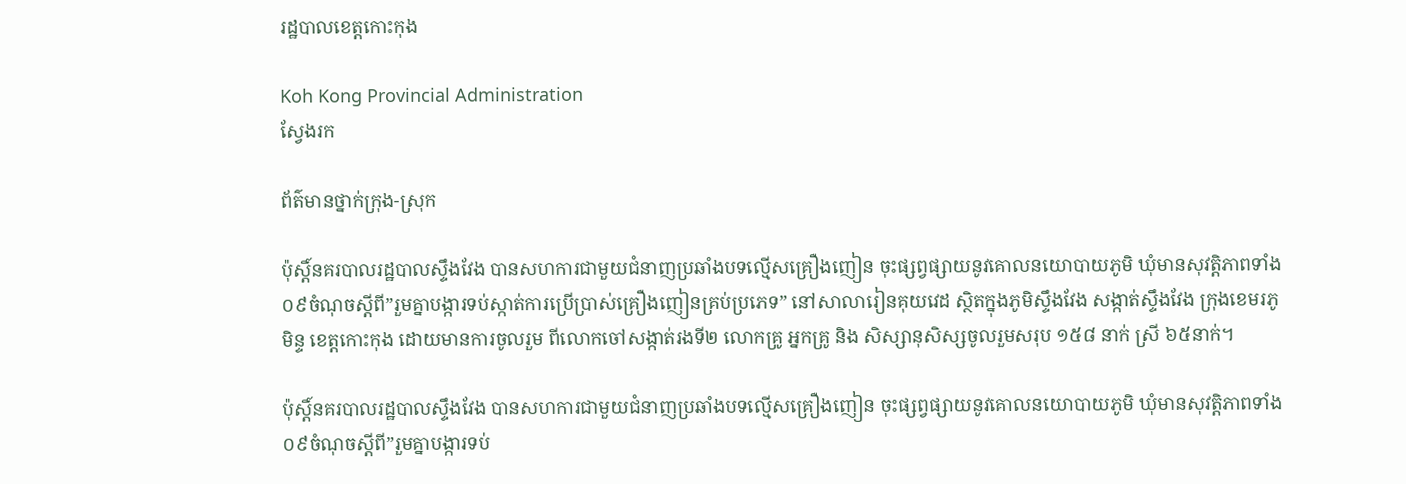រដ្ឋបាលខេត្តកោះកុង

Koh Kong Provincial Administration
ស្វែងរក

ព័ត៌មានថ្នាក់ក្រុង-ស្រុក

ប៉ុស្ដិ៍នគរបាលរដ្ឋបាលស្ទឹងវែង បានសហការជាមួយជំនាញប្រឆាំងបទល្មើសគ្រឿងញៀន ចុះផ្សព្វផ្សាយនូវគោលនយោបាយភូមិ ឃុំមានសុវត្តិភាពទាំង០៩ចំណុចស្តីពី”រួមគ្នាបង្ការទប់ស្កាត់ការប្រេីប្រាស់គ្រឿងញៀនគ្រប់ប្រភេទ” នៅសាលារៀនគុយវេដ ស្ថិតក្នុងភូមិស្ទឹងវែង សង្កាត់ស្ទឹងវែង ក្រុងខេមរភូមិន្ទ ខេត្តកោះកុង ដោយមានការចូលរួម ពីលោកចៅសង្កាត់រងទី២ លោកគ្រូ អ្នកគ្រូ និង សិស្សានុសិស្សចូលរួមសរុប ១៥៨ នាក់ ស្រី ៦៥នាក់។

ប៉ុស្ដិ៍នគរបាលរដ្ឋបាលស្ទឹងវែង បានសហការជាមួយជំនាញប្រឆាំងបទល្មើសគ្រឿងញៀន ចុះផ្សព្វផ្សាយនូវគោលនយោបាយភូមិ ឃុំមានសុវត្តិភាពទាំង០៩ចំណុចស្តីពី”រួមគ្នាបង្ការទប់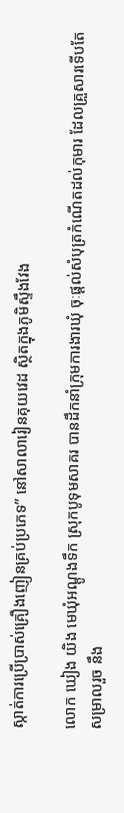ស្កាត់ការប្រេីប្រាស់គ្រឿងញៀនគ្រប់ប្រភេទ” នៅសាលារៀនគុយវេដ ស្ថិតក្នុងភូមិស្ទឹងវែង

លោក ឃៀង យិង មេឃុំអណ្តូងទឹក ស្រុកបូទុមសាគរ បានដឹកនាំក្រុមការងារឃុំ ចុៈផ្ដល់សំបុត្រកំណើតដល់កុមារ ដែលគ្រួសារទើបតែសម្រាលរួច នឹង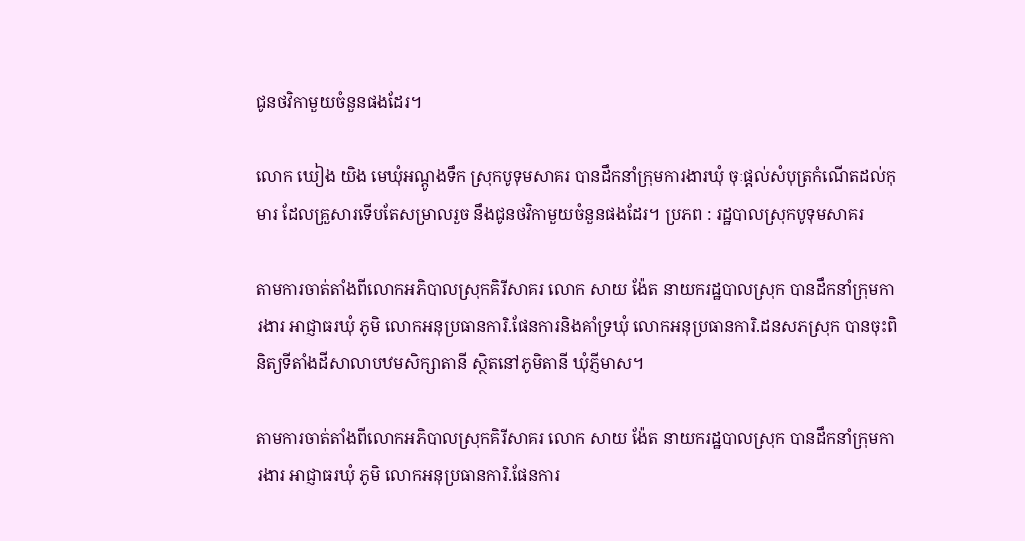ជូនថវិកាមួយចំនួនផងដែរ។

លោក ឃៀង យិង មេឃុំអណ្តូងទឹក ស្រុកបូទុមសាគរ បានដឹកនាំក្រុមការងារឃុំ ចុៈផ្ដល់សំបុត្រកំណើតដល់កុមារ ដែលគ្រួសារទើបតែសម្រាលរួច នឹងជូនថវិកាមួយចំនួនផងដែរ។ ប្រភព : រដ្ឋបាលស្រុកបូទុមសាគរ

តាមការចាត់តាំងពីលោកអភិបាលស្រុកគិរីសាគរ លោក សាយ ង៉ែត នាយករដ្ឋបាលស្រុក បានដឹកនាំក្រុមការងារ អាជ្ញាធរឃុំ ភូមិ លោកអនុប្រធានការិ.ផែនការនិងគាំទ្រឃុំ លោកអនុប្រធានការិ.ដនសភស្រុក បានចុះពិនិត្យទីតាំងដីសាលាបឋមសិក្សាតានី ស្ថិតនៅភូមិតានី ឃុំភ្ញីមាស។

តាមការចាត់តាំងពីលោកអភិបាលស្រុកគិរីសាគរ លោក សាយ ង៉ែត នាយករដ្ឋបាលស្រុក បានដឹកនាំក្រុមការងារ អាជ្ញាធរឃុំ ភូមិ លោកអនុប្រធានការិ.ផែនការ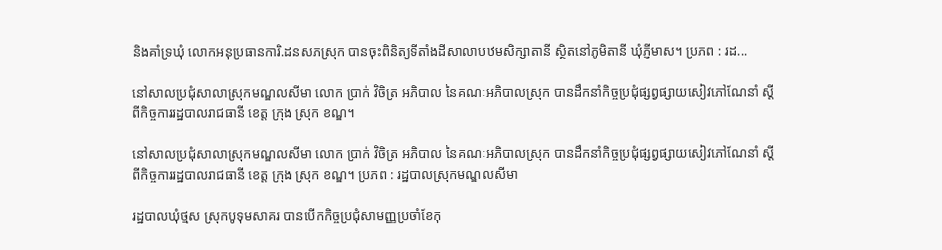និងគាំទ្រឃុំ លោកអនុប្រធានការិ.ដនសភស្រុក បានចុះពិនិត្យទីតាំងដីសាលាបឋមសិក្សាតានី ស្ថិតនៅភូមិតានី ឃុំភ្ញីមាស។ ប្រភព : រដ...

នៅសាលប្រជុំសាលាស្រុកមណ្ឌលសីមា លោក ប្រាក់ វិចិត្រ អភិបាល នៃគណៈអភិបាលស្រុក បានដឹកនាំកិច្ចប្រជុំផ្សព្វផ្សាយសៀវភៅណែនាំ ស្ដីពីកិច្ចការរដ្ឋបាលរាជធានី ខេត្ត ក្រុង ស្រុក ខណ្ឌ។

នៅសាលប្រជុំសាលាស្រុកមណ្ឌលសីមា លោក ប្រាក់ វិចិត្រ អភិបាល នៃគណៈអភិបាលស្រុក បានដឹកនាំកិច្ចប្រជុំផ្សព្វផ្សាយសៀវភៅណែនាំ ស្ដីពីកិច្ចការរដ្ឋបាលរាជធានី ខេត្ត ក្រុង ស្រុក ខណ្ឌ។ ប្រភព : រដ្ឋបាលស្រុកមណ្ឌលសីមា

រដ្ឋបាលឃុំថ្មស ស្រុកបូទុមសាគរ បានបើកកិច្ចប្រជុំសាមញ្ញប្រចាំខែកុ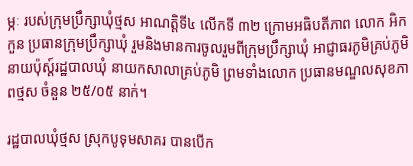ម្ភៈ របស់ក្រុមប្រឹក្សាឃុំថ្មស អាណត្តិទី៤ លើកទី ៣២ ក្រោមអធិបតីភាព លោក អិក កួន ប្រធានក្រុមប្រឹក្សាឃុំ រួមនិងមានការចូលរួមពីក្រុមប្រឹក្សាឃុំ អាជ្ញាធរភូមិគ្រប់ភូមិ នាយប៉ុស្ត៍រដ្ឋបាលឃុំ នាយកសាលាគ្រប់ភូមិ ព្រមទាំងលោក ប្រធានមណ្ឌលសុខភាពថ្មស ចំនួន ២៥/០៥ នាក់។

រដ្ឋបាលឃុំថ្មស ស្រុកបូទុមសាគរ បានបើក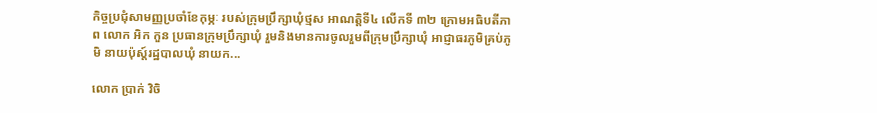កិច្ចប្រជុំសាមញ្ញប្រចាំខែកុម្ភៈ របស់ក្រុមប្រឹក្សាឃុំថ្មស អាណត្តិទី៤ លើកទី ៣២ ក្រោមអធិបតីភាព លោក អិក កួន ប្រធានក្រុមប្រឹក្សាឃុំ រួមនិងមានការចូលរួមពីក្រុមប្រឹក្សាឃុំ អាជ្ញាធរភូមិគ្រប់ភូមិ នាយប៉ុស្ត៍រដ្ឋបាលឃុំ នាយក...

លោក ប្រាក់ វិចិ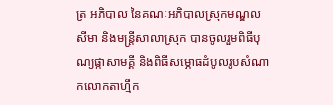ត្រ អភិបាល នៃគណៈអភិបាលស្រុកមណ្ឌលសីមា និងមន្រ្តីសាលាស្រុក បានចូលរួមពិធីបុណ្យផ្កាសាមគ្គី និងពិធីសម្ភោធដំបូលរូបសំណាកលោកតាហ្មឹក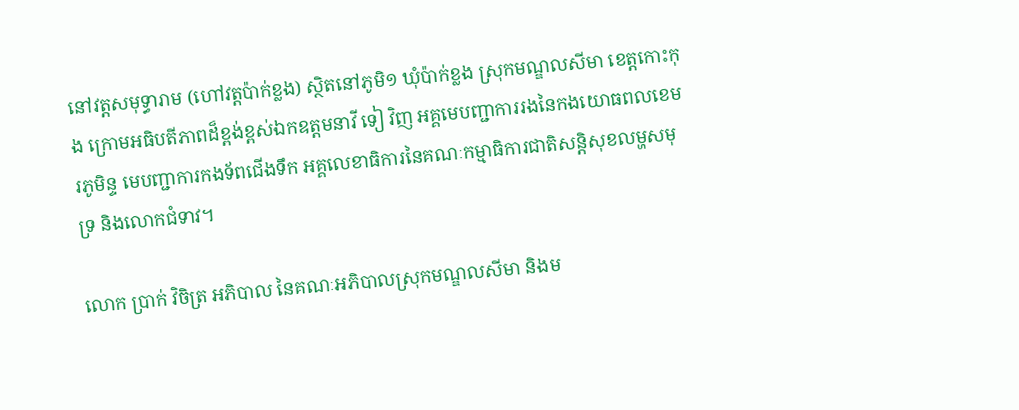នៅវត្តសមុទ្ធារាម (ហៅវត្តប៉ាក់ខ្លង) ស្ថិតនៅភូមិ១ ឃុំប៉ាក់ខ្លង ស្រុកមណ្ឌលសីមា ខេត្តកោះកុង ក្រោមអធិបតីភាពដ៏ខ្ពង់ខ្ពស់ឯកឧត្តមនាវី ទៀ វិញ អគ្គមេបញ្ជាការរងនៃកងយោធពលខេមរភូមិន្ទ មេបញ្ជាការកងទ័ពជើងទឹក អគ្គលេខាធិការនៃគណៈកម្មាធិការជាតិសន្តិសុខលម្ហសមុទ្រ និងលោកជំទាវ។

លោក ប្រាក់ វិចិត្រ អភិបាល នៃគណៈអភិបាលស្រុកមណ្ឌលសីមា និងម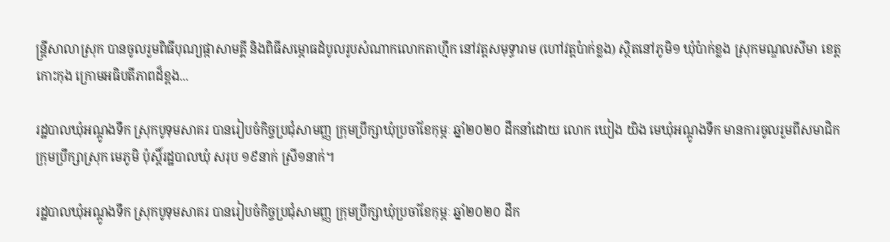ន្រ្តីសាលាស្រុក បានចូលរួមពិធីបុណ្យផ្កាសាមគ្គី និងពិធីសម្ភោធដំបូលរូបសំណាកលោកតាហ្មឹក នៅវត្តសមុទ្ធារាម (ហៅវត្តប៉ាក់ខ្លង) ស្ថិតនៅភូមិ១ ឃុំប៉ាក់ខ្លង ស្រុកមណ្ឌលសីមា ខេត្តកោះកុង ក្រោមអធិបតីភាពដ៏ខ្ពង...

រដ្ឋបាលឃុំអណ្ដូងទឹក ស្រុកបូទុមសាគរ បានរៀបចំកិច្ចប្រជុំសាមញ្ញ ក្រុមប្រឹក្សាឃុំប្រចាំខែកុម្ភៈ ឆ្នាំ២០២០ ដឹកនាំដោយ លោក ឃៀង យិង មេឃុំអណ្តូងទឹក មានការចូលរួមពីសមាជិកក្រុមប្រឹក្សាស្រុក មេភូមិ ប៉ុស្តិ៍រដ្ឋបាលឃុំ សរុប ១៩នាក់ ស្រី១នាក់។

រដ្ឋបាលឃុំអណ្ដូងទឹក ស្រុកបូទុមសាគរ បានរៀបចំកិច្ចប្រជុំសាមញ្ញ ក្រុមប្រឹក្សាឃុំប្រចាំខែកុម្ភៈ ឆ្នាំ២០២០ ដឹក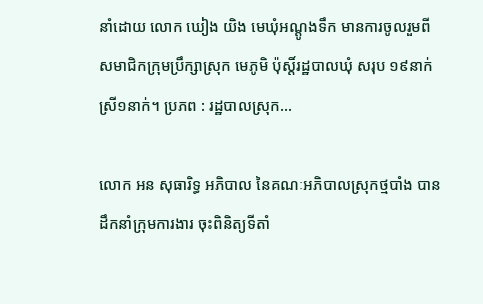នាំដោយ លោក ឃៀង យិង មេឃុំអណ្តូងទឹក មានការចូលរួមពីសមាជិកក្រុមប្រឹក្សាស្រុក មេភូមិ ប៉ុស្តិ៍រដ្ឋបាលឃុំ សរុប ១៩នាក់ ស្រី១នាក់។ ប្រភព : រដ្ឋបាលស្រុក...

លោក អន សុធារិទ្ធ អភិបាល នៃគណៈអភិបាលស្រុកថ្មបាំង បានដឹកនាំក្រុមការងារ ចុះពិនិត្យទីតាំ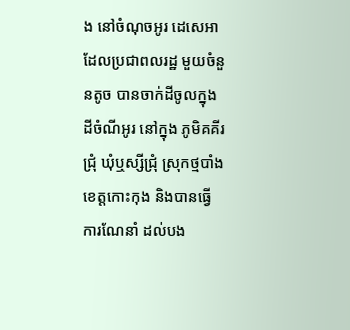ង នៅចំណុចអូរ ដេសេអា ដែលប្រជាពលរដ្ឋ មួយចំនួនតូច បានចាក់ដីចូលក្នុងដីចំណីអូរ នៅក្នុង ភូមិគគីរជ្រុំ ឃុំឬស្សីជ្រុំ ស្រុកថ្មបាំងខេត្តកោះកុង និងបានធ្វើការណែនាំ ដល់បង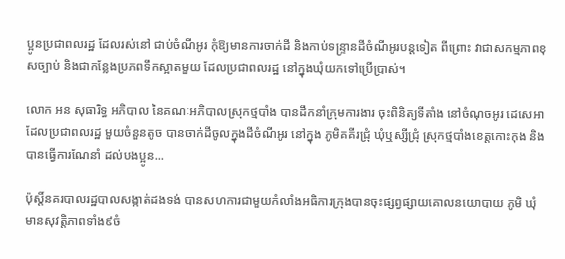ប្អូនប្រជាពលរដ្ឋ ដែលរស់នៅ ជាប់ចំណីអូរ កុំឱ្យមានការចាក់ដី និងកាប់ទន្រ្ទានដីចំណីអូរបន្តទៀត ពីព្រោះ វាជាសកម្មភាពខុសច្បាប់ និងជាកន្លែងប្រភពទឹកស្អាតមួយ ដែលប្រជាពលរដ្ឋ នៅក្នុងឃុំយកទៅប្រើប្រាស់។

លោក អន សុធារិទ្ធ អភិបាល នៃគណៈអភិបាលស្រុកថ្មបាំង បានដឹកនាំក្រុមការងារ ចុះពិនិត្យទីតាំង នៅចំណុចអូរ ដេសេអា ដែលប្រជាពលរដ្ឋ មួយចំនួនតូច បានចាក់ដីចូលក្នុងដីចំណីអូរ នៅក្នុង ភូមិគគីរជ្រុំ ឃុំឬស្សីជ្រុំ ស្រុកថ្មបាំងខេត្តកោះកុង និងបានធ្វើការណែនាំ ដល់បងប្អូន...

ប៉ុស្តិ៍នគរបាលរដ្ឋបាលសង្កាត់ដងទង់ បានសហការជាមួយកំលាំងអធិការក្រុងបានចុះផ្សព្វផ្សាយគោលនយោបាយ ភូមិ ឃុំមានសុវត្តិភាពទាំង៩ចំ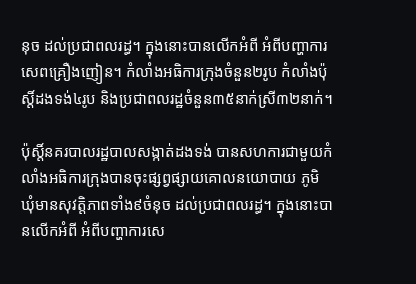នុច ដល់ប្រជាពលរដ្ធ។ ក្នុងនោះបានលើកអំពី អំពីបញ្ហាការសេពគ្រឿងញៀន។ កំលាំងអធិការក្រុងចំនួន២រូប កំលាំងប៉ុស្តិ៍ដងទង់៤រូប និងប្រជាពលរដ្ឋចំនួន៣៥នាក់ស្រី៣២នាក់។

ប៉ុស្តិ៍នគរបាលរដ្ឋបាលសង្កាត់ដងទង់ បានសហការជាមួយកំលាំងអធិការក្រុងបានចុះផ្សព្វផ្សាយគោលនយោបាយ ភូមិ ឃុំមានសុវត្តិភាពទាំង៩ចំនុច ដល់ប្រជាពលរដ្ធ។ ក្នុងនោះបានលើកអំពី អំពីបញ្ហាការសេ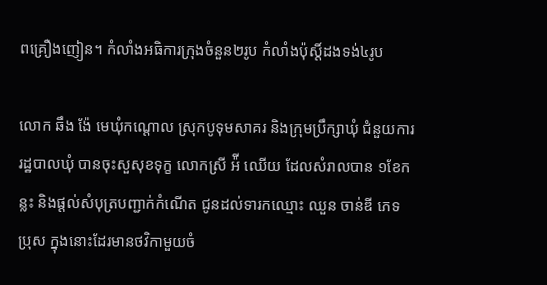ពគ្រឿងញៀន។ កំលាំងអធិការក្រុងចំនួន២រូប កំលាំងប៉ុស្តិ៍ដងទង់៤រូប

លោក ឆឹង ង៉ែ មេឃុំកណ្ដោល ស្រុកបូទុមសាគរ និងក្រុមប្រឹក្សាឃុំ ជំនួយការរដ្ឋបាលឃុំ បានចុះសួសុខទុក្ខ លោកស្រី អ៉ី ឈើយ ដែលសំរាលបាន ១ខែកន្លះ និងផ្ដល់សំបុត្របញ្ជាក់កំណើត ជូនដល់ទារកឈ្មោះ ឈួន ចាន់ឌី ភេទ ប្រុស ក្នុងនោះដែរមានថវិកាមួយចំ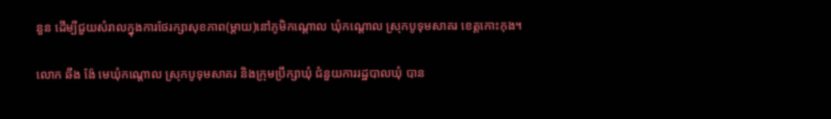នួន ដើម្បីជួយសំរាលក្នុងការថែរក្សាសុខភាព(ម្ដាយ)នៅភូមិកណ្ដោល ឃុំកណ្ដោល ស្រុកបូទុមសាគរ ខេត្តកោះកុង។

លោក ឆឹង ង៉ែ មេឃុំកណ្ដោល ស្រុកបូទុមសាគរ និងក្រុមប្រឹក្សាឃុំ ជំនួយការរដ្ឋបាលឃុំ បាន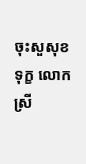ចុះសួសុខទុក្ខ លោកស្រី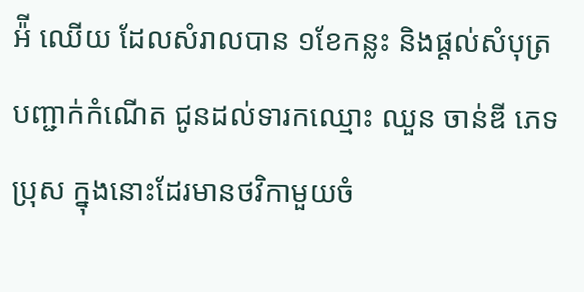អ៉ី ឈើយ ដែលសំរាលបាន ១ខែកន្លះ និងផ្ដល់សំបុត្របញ្ជាក់កំណើត ជូនដល់ទារកឈ្មោះ ឈួន ចាន់ឌី ភេទ ប្រុស ក្នុងនោះដែរមានថវិកាមួយចំ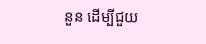នួន ដើម្បីជួយ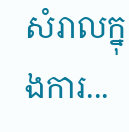សំរាលក្នុងការ...